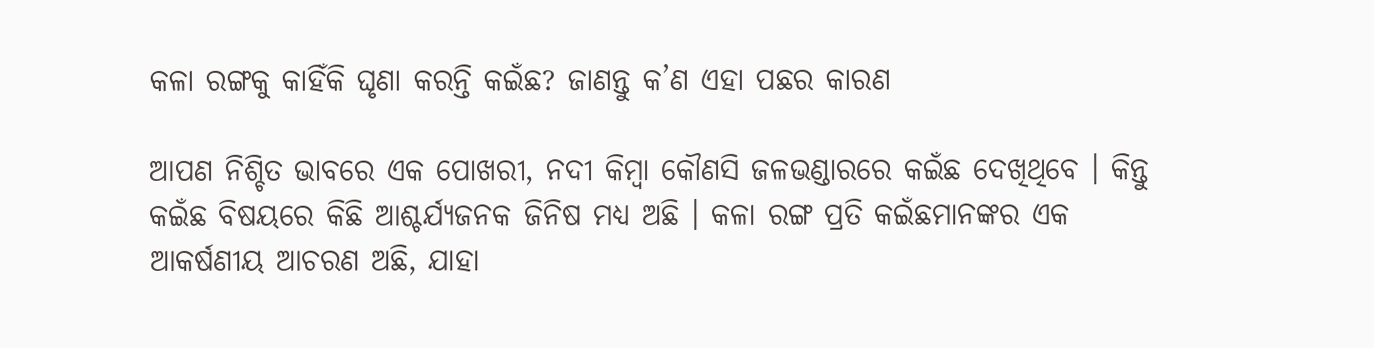କଳା ରଙ୍ଗକୁ କାହିଁକି ଘୃଣା କରନ୍ତି କଇଁଛ? ଜାଣନ୍ତୁ କ’ଣ ଏହା ପଛର କାରଣ

ଆପଣ ନିଶ୍ଚିତ ଭାବରେ ଏକ ପୋଖରୀ, ନଦୀ କିମ୍ବା କୌଣସି ଜଳଭଣ୍ଡାରରେ କଇଁଛ ଦେଖିଥିବେ । କିନ୍ତୁ କଇଁଛ ବିଷୟରେ କିଛି ଆଶ୍ଚର୍ଯ୍ୟଜନକ ଜିନିଷ ମଧ୍ୟ ଅଛି । କଳା ରଙ୍ଗ ପ୍ରତି କଇଁଛମାନଙ୍କର ଏକ ଆକର୍ଷଣୀୟ ଆଚରଣ ଅଛି, ଯାହା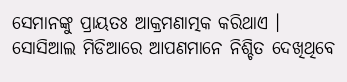ସେମାନଙ୍କୁ ପ୍ରାୟତଃ ଆକ୍ରମଣାତ୍ମକ କରିଥାଏ । ସୋସିଆଲ ମିଡିଆରେ ଆପଣମାନେ ନିଶ୍ଚିତ ଦେଖିଥିବେ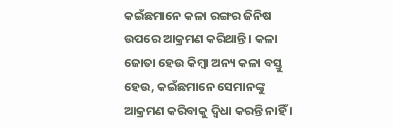କଇଁଛମାନେ କଳା ରଙ୍ଗର ଜିନିଷ ଉପରେ ଆକ୍ରମଣ କରିଥାନ୍ତି । କଳା ଜୋତା ହେଉ କିମ୍ବା ଅନ୍ୟ କଳା ବସ୍ତୁ ହେଉ, କଇଁଛମାନେ ସେମାନଙ୍କୁ ଆକ୍ରମଣ କରିବାକୁ ଦ୍ୱିଧା କରନ୍ତି ନାହିଁ ।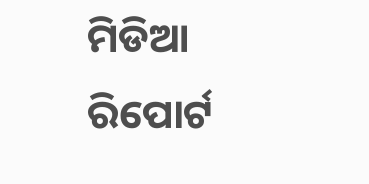ମିଡିଆ ରିପୋର୍ଟ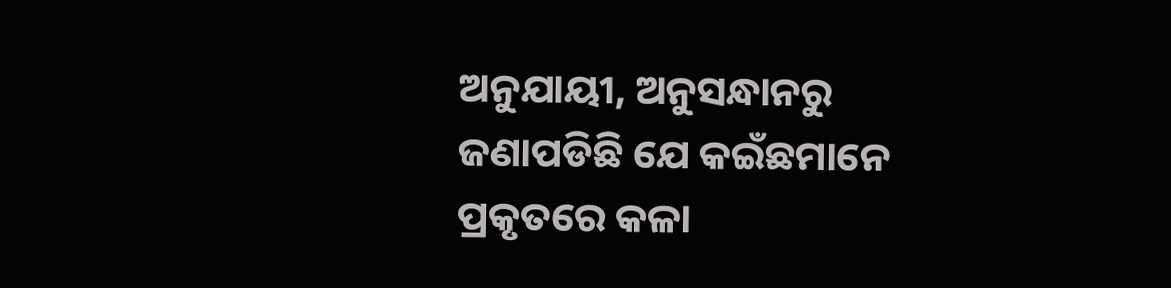ଅନୁଯାୟୀ, ଅନୁସନ୍ଧାନରୁ ଜଣାପଡିଛି ଯେ କଇଁଛମାନେ ପ୍ରକୃତରେ କଳା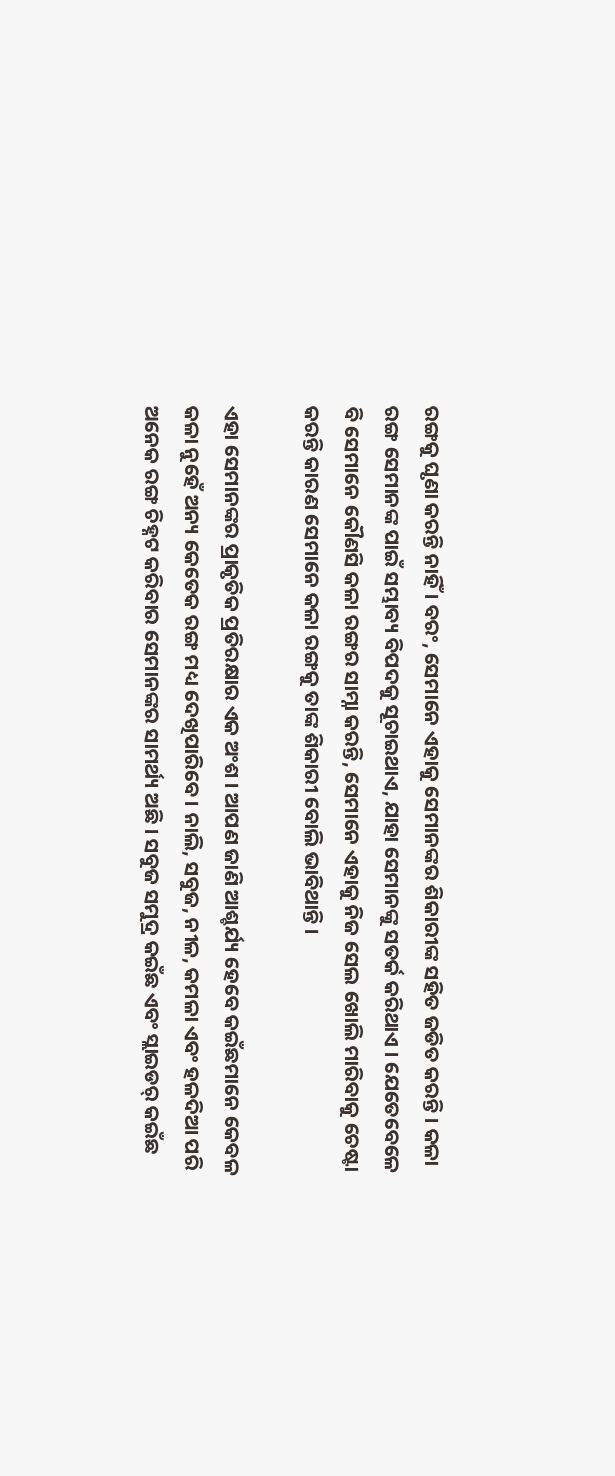ରଙ୍ଗକୁ ଘୃଣା କରନ୍ତି ନାହିଁ । ବରଂ, ସେମାନେ ଏହାକୁ ସେମାନଙ୍କର ଶିକାରୀଙ୍କ ସହିତ ଜଡିତ କରନ୍ତି । କଳା ରଙ୍ଗ ସେମାନଙ୍କ ପାଇଁ ସମ୍ଭାବ୍ୟ ବିପଦକୁ ସୂଚାଇଥାଏ, ଯାହା ସେମାନଙ୍କୁ ସତର୍କ କରିଥାଏ । ଯେତେବେଳେ ବି ସେମାନେ କୌଣସି କଳା ରଙ୍ଗର ସାମ୍ନା କରନ୍ତି, ସେମାନେ ଏହାକୁ ନିଜ ସେଲ ଖୋଲି ମାରିବାକୁ ଚେଷ୍ଟା କରନ୍ତି କାରଣ ସେମାନେ କଳା ରଙ୍ଗକୁ ତାଙ୍କ ଶିକାରୀ ବୋଲି ଭାବିଥାନ୍ତି ।

ଏହା ସେମାନଙ୍କର ପ୍ରାକୃତିକ ପ୍ରତିରକ୍ଷାର ଏକ ଅଂଶ । ଆପଣ ଜାଣି ଆଶ୍ଚର୍ଯ୍ୟ ହେବେ କଇଁଛମାନେ କେବଳ କଳା ନୁହେଁ ଅନ୍ୟ କେତେକ ରଙ୍ଗ ମଧ୍ୟ ଦେଖିପାରିବେ । ନାଲି, ସବୁଜ, ନୀଳ, କମଳା ଏବଂ ହଳଦିଆ ପରି ଅନେକ ରଙ୍ଗ ଚିହ୍ନଟ କରିବାର ସେମାନଙ୍କର ସାମର୍ଥ୍ୟ ଅଛି । ସବୁଜ ସମୁଦ୍ର କଇଁଛ ଏବଂ ସ୍ଲାଇଡର୍ କଇଁଛ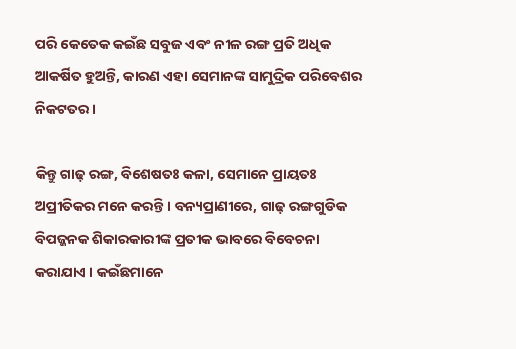ପରି କେତେକ କଇଁଛ ସବୁଜ ଏବଂ ନୀଳ ରଙ୍ଗ ପ୍ରତି ଅଧିକ ଆକର୍ଷିତ ହୁଅନ୍ତି, କାରଣ ଏହା ସେମାନଙ୍କ ସାମୁଦ୍ରିକ ପରିବେଶର ନିକଟତର ।

କିନ୍ତୁ ଗାଢ଼ ରଙ୍ଗ, ବିଶେଷତଃ କଳା, ସେମାନେ ପ୍ରାୟତଃ ଅପ୍ରୀତିକର ମନେ କରନ୍ତି । ବନ୍ୟପ୍ରାଣୀରେ, ଗାଢ଼ ରଙ୍ଗଗୁଡିକ ବିପଜ୍ଜନକ ଶିକାରକାରୀଙ୍କ ପ୍ରତୀକ ଭାବରେ ବିବେଚନା କରାଯାଏ । କଇଁଛମାନେ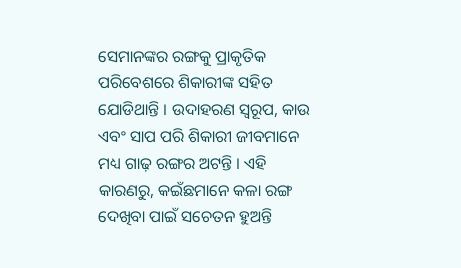ସେମାନଙ୍କର ରଙ୍ଗକୁ ପ୍ରାକୃତିକ ପରିବେଶରେ ଶିକାରୀଙ୍କ ସହିତ ଯୋଡିଥାନ୍ତି । ଉଦାହରଣ ସ୍ୱରୂପ, କାଉ ଏବଂ ସାପ ପରି ଶିକାରୀ ଜୀବମାନେ ମଧ୍ୟ ଗାଢ଼ ରଙ୍ଗର ଅଟନ୍ତି । ଏହି କାରଣରୁ, କଇଁଛମାନେ କଳା ରଙ୍ଗ ଦେଖିବା ପାଇଁ ସଚେତନ ହୁଅନ୍ତି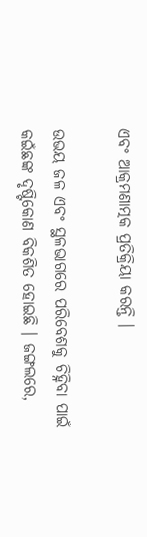ଏବଂ ଆକ୍ରମଣାତ୍ମକ ପ୍ରତିକ୍ରିୟା କରନ୍ତି ।

ଉଭୟ ଜଳ ଏବଂ ସ୍ଥଳଭାଗରେ ପରିବେଶକୁ ଚିହ୍ନିବା ପାଇଁ କଇଁଛଙ୍କ ଦୃଷ୍ଟିକୋଣ ବିକଶିତ ହୋଇଛି । ଜଙ୍ଗଲରେ,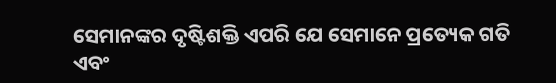ସେମାନଙ୍କର ଦୃଷ୍ଟିଶକ୍ତି ଏପରି ଯେ ସେମାନେ ପ୍ରତ୍ୟେକ ଗତି ଏବଂ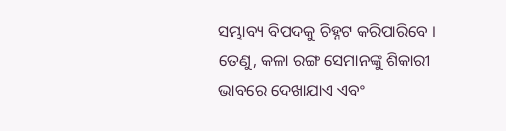ସମ୍ଭାବ୍ୟ ବିପଦକୁ ଚିହ୍ନଟ କରିପାରିବେ । ତେଣୁ, କଳା ରଙ୍ଗ ସେମାନଙ୍କୁ ଶିକାରୀ ଭାବରେ ଦେଖାଯାଏ ଏବଂ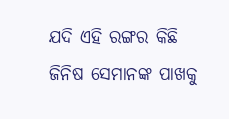ଯଦି ଏହି ରଙ୍ଗର କିଛି ଜିନିଷ ସେମାନଙ୍କ ପାଖକୁ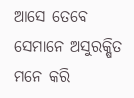ଆସେ ତେବେ ସେମାନେ ଅସୁରକ୍ଷିତ ମନେ କରି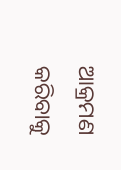ଆକ୍ରମଣ କରିବାକୁ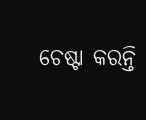ଚେଷ୍ଟା କରନ୍ତି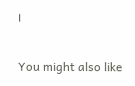।

You might also like